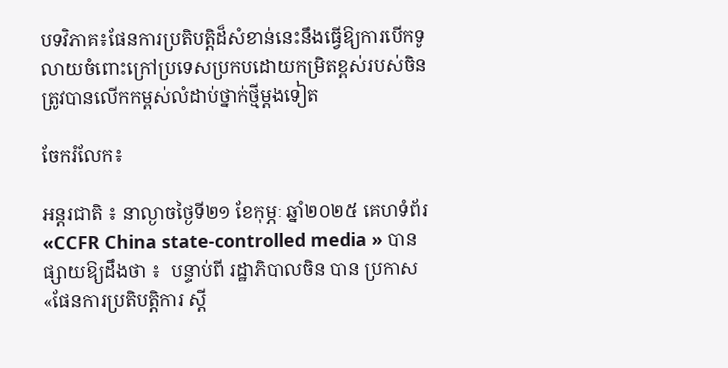បទវិភាគ៖ផែនការប្រតិបត្តិដ៏សំខាន់នេះនឹងធ្វើឱ្យការបើកទូលាយចំពោះក្រៅប្រទេសប្រកបដោយកម្រិតខ្ពស់របស់ចិនត្រូវបានលើកកម្ពស់លំដាប់ថ្នាក់ថ្មីម្តងទៀត

ចែករំលែក៖

អន្តរជាតិ ៖ នាល្ងាចថ្ងៃទី២១ ខែកុម្ភៈ ឆ្នាំ២០២៥ គេហទំព័រ «CCFR China state-controlled media » បានផ្សាយឱ្យដឹងថា ៖  បន្ទាប់ពី រដ្ឋាភិបាលចិន បាន ប្រកាស «ផែនការប្រតិបត្តិការ ស្តី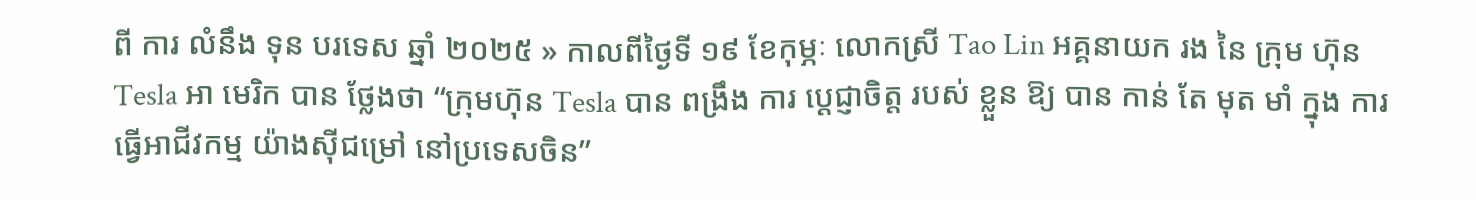ពី ការ លំនឹង ទុន បរទេស ឆ្នាំ ២០២៥ » កាលពីថ្ងៃទី ១៩ ខែកុម្ភៈ លោកស្រី Tao Lin អគ្គនាយក រង នៃ ក្រុម ហ៊ុន Tesla អា មេរិក បាន ថ្លែងថា “ក្រុមហ៊ុន Tesla បាន ពង្រឹង ការ ប្តេជ្ញាចិត្ត របស់ ខ្លួន ឱ្យ បាន កាន់ តែ មុត មាំ ក្នុង ការ ធ្វើអាជីវកម្ម យ៉ាងស៊ីជម្រៅ នៅប្រទេសចិន”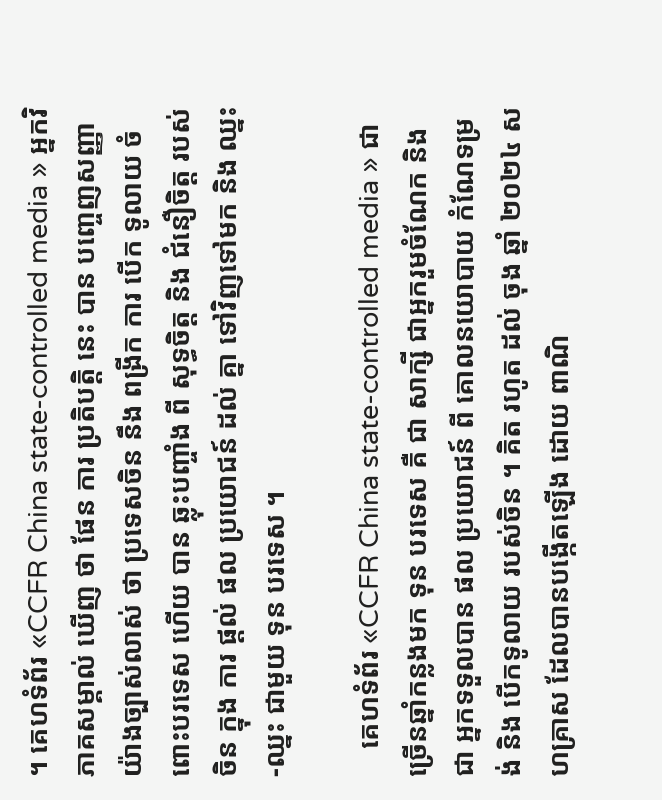។ គេហទំព័រ «CCFR China state-controlled media » អ្នកវិភាគសម្គាល់ ឃើញ ថា ផែន ការ ប្រតិបត្តិ នេះ បាន បញ្ចេញសញ្ញា យ៉ាងច្បាស់លាស់ ថា ប្រទេសចិន នឹង ពង្រីក ការ បើក ទូលាយ ចំពោះបរទេស ហើយ បាន ឆ្លុះបញ្ចាំង ពី សុទ្ធចិត្ត និង ជំនឿចិត្ត របស់ ចិន ក្នុង ការ ផ្តល់ ផល ប្រយោជន៍ ដល់ គ្នា ទៅវិញទៅមក និង ឈ្នះ-ឈ្នះ ជាមួយ ទុន បរទេស ។

    គេហទំព័រ «CCFR China state-controlled media » ជាច្រើនឆ្នាំកន្លងមក ទុន បរទេស គឺ ជា សាក្សី ជាអ្នករួមចំណែក និងជា អ្នកទទួលបាន ផល ប្រយោជន៍ ពី គោលនយោបាយ កំណែទម្រង់ និង បើកទូលាយ របស់ចិន ។ គិត រហូត ដល់ ចុង ឆ្នាំ ២០២៤ សហគ្រាស ដែលបានបង្កើតឡើង ដោយ ពាណិ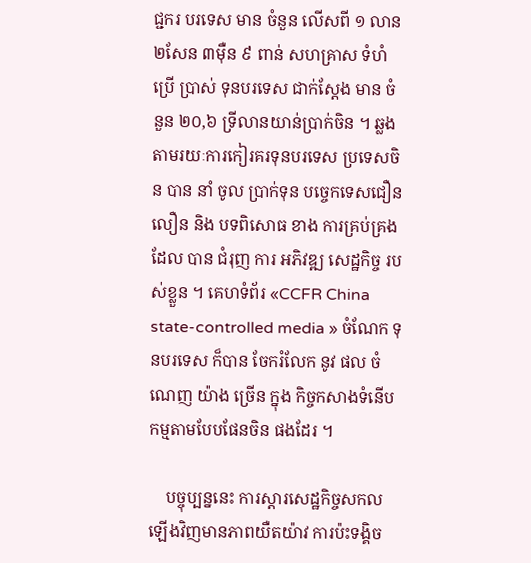ជ្ជករ បរទេស មាន ចំនួន លើសពី ១ លាន២សែន ៣ម៉ឺន ៩ ពាន់ សហគ្រាស ទំហំ ប្រើ ប្រាស់ ទុនបរទេស ជាក់ស្តែង មាន ចំនួន ២០,៦ ទ្រីលានយាន់ប្រាក់ចិន ។ ឆ្លង តាមរយៈការកៀរគរទុនបរទេស ប្រទេសចិន បាន នាំ ចូល ប្រាក់ទុន បច្ចេកទេសជឿនលឿន និង បទពិសោធ ខាង ការគ្រប់គ្រង ដែល បាន ជំរុញ ការ អភិវឌ្ឍ សេដ្ឋកិច្ច របស់ខ្លួន ។ គេហទំព័រ «CCFR China state-controlled media » ចំណែក ទុនបរទេស ក៏បាន ចែករំលែក នូវ ផល ចំណេញ យ៉ាង ច្រើន ក្នុង កិច្ចកសាងទំនើបកម្មតាមបែបផែនចិន ផងដែរ ។

    បច្ចុប្បន្ននេះ ការស្តារសេដ្ឋកិច្ចសកលឡើងវិញមានភាពយឺតយ៉ាវ ការប៉ះទង្គិច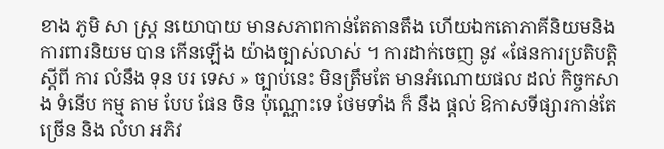ខាង ភូមិ សា ស្ត្រ នយោបាយ មានសភាពកាន់តែតានតឹង ហើយឯកតោភាគីនិយមនិងការពារនិយម បាន កើនឡើង យ៉ាងច្បាស់លាស់ ។ ការដាក់ចេញ នូវ «ផែនការប្រតិបត្តិ ស្តីពី ការ លំនឹង ទុន បរ ទេស » ច្បាប់នេះ មិនត្រឹមតែ មានអំណោយផល ដល់ កិច្ចកសាង ទំនើប កម្ម តាម បែប ផែន ចិន ប៉ុណ្ណោះទេ ថែមទាំង ក៏ នឹង ផ្តល់ ឱកាសទីផ្សារកាន់តែច្រើន និង លំហ អភិវ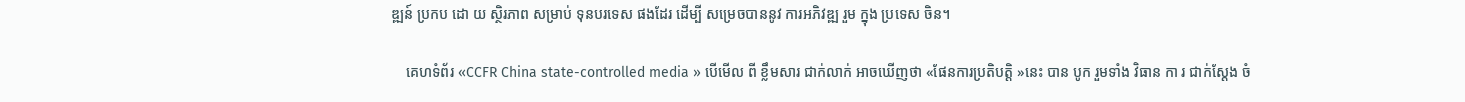ឌ្ឍន៍ ប្រកប ដោ យ ស្ថិរភាព សម្រាប់ ទុនបរទេស ផងដែរ ដើម្បី សម្រេចបាននូវ ការអភិវឌ្ឍ រួម ក្នុង ប្រទេស ចិន។

    គេហទំព័រ «CCFR China state-controlled media » បើមើល ពី ខ្លឹមសារ ជាក់លាក់ អាចឃើញថា «ផែនការប្រតិបត្តិ »នេះ បាន បូក រួមទាំង វិធាន កា រ ជាក់ស្តែង ចំ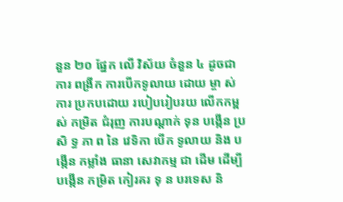នួន ២០ ផ្នែក លើ វិស័យ ចំនួន ៤ ដូចជា ការ ពង្រីក ការបើកទូលាយ ដោយ ម្ចា ស់ ការ ប្រកបដោយ របៀបរៀបរយ លើកកម្ពស់ កម្រិត ជំរុញ ការបណ្តាក់ ទុន បង្កើន ប្រសិ ទ្ធ ភា ព នៃ វេទិកា បើក ទូលាយ និង បង្កើន កម្លាំង ធានា សេវាកម្ម ជា ដើម ដើម្បី បង្កើន កម្រិត កៀរគរ ទុ ន បរទេស និ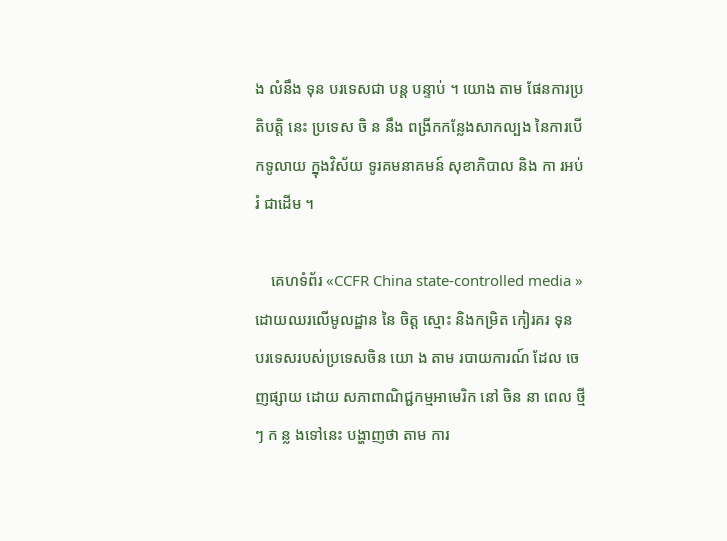ង លំនឹង ទុន បរទេសជា បន្ត បន្ទាប់ ។ យោង តាម ផែនការប្រតិបត្តិ នេះ ប្រទេស ចិ ន នឹង ពង្រីកកន្លែងសាកល្បង នៃការបើកទូលាយ ក្នុងវិស័យ ទូរគមនាគមន៍ សុខាភិបាល និង កា រអប់រំ ជាដើម ។

    គេហទំព័រ «CCFR China state-controlled media » ដោយឈរលើមូលដ្ឋាន នៃ ចិត្ត ស្មោះ និងកម្រិត កៀរគរ ទុន បរទេសរបស់ប្រទេសចិន យោ ង តាម របាយការណ៍ ដែល ចេញផ្សាយ ដោយ សភាពាណិជ្ជកម្មអាមេរិក នៅ ចិន នា ពេល ថ្មីៗ ក ន្ល ងទៅនេះ បង្ហាញថា តាម ការ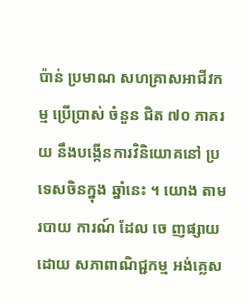ប៉ាន់ ប្រមាណ សហគ្រាសអាជីវកម្ម ប្រើប្រាស់ ចំនួន ជិត ៧០ ភាគរយ នឹងបង្កើនការវិនិយោគនៅ ប្រទេសចិនក្នុង ឆ្នាំនេះ ។ យោង តាម របាយ ការណ៍ ដែល ចេ ញផ្សាយ ដោយ សភាពាណិជ្ជកម្ម អង់គ្លេស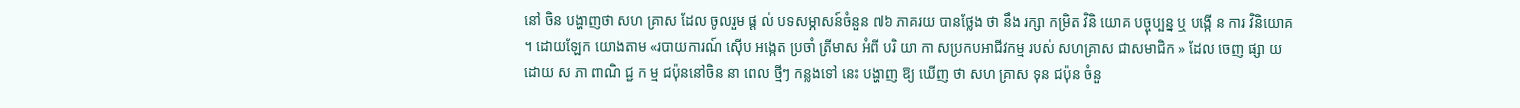នៅ ចិន បង្ហាញថា សហ គ្រាស ដែល ចូលរួម ផ្ដ ល់ បទសម្ភាសន៍ចំនួន ៧៦ ភាគរយ បានថ្លែង ថា នឹង រក្សា កម្រិត វិនិ យោគ បច្ចុប្បន្ន ឬ បង្កើ ន ការ វិនិយោគ ។ ដោយឡែក យោងតាម «របាយការណ៍ ស៊ើប អង្កេត ប្រចាំ ត្រីមាស អំពី បរិ យា កា សប្រកបអាជីវកម្ម របស់ សហគ្រាស ជាសមាជិក » ដែល ចេញ ផ្សា យ ដោយ ស ភា ពាណិ ជ្ជ ក ម្ម ជប៉ុននៅចិន នា ពេល ថ្មីៗ កន្លងទៅ នេះ បង្ហាញ ឱ្យ ឃើញ ថា សហ គ្រាស ទុន ជប៉ុន ចំនួ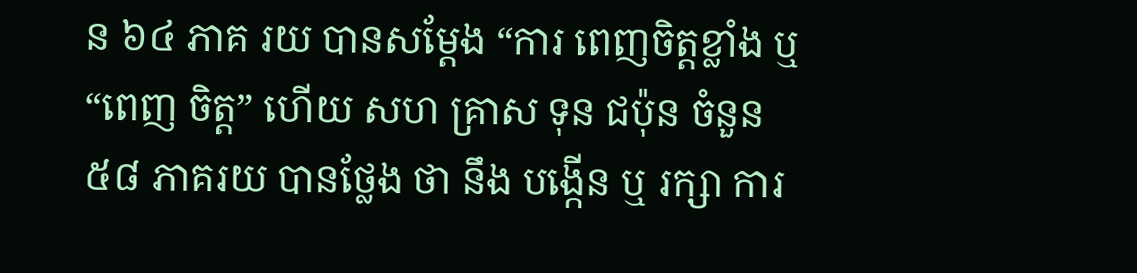ន ៦៤ ភាគ រយ បានសម្តែង “ការ ពេញចិត្តខ្លាំង ឬ “ពេញ ចិត្ត” ហើយ សហ គ្រាស ទុន ជប៉ុន ចំនួន ៥៨ ភាគរយ បានថ្លែង ថា នឹង បង្កើន ឬ រក្សា ការ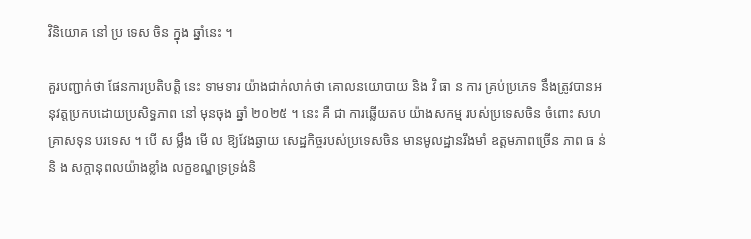វិនិយោគ នៅ ប្រ ទេស ចិន ក្នុង ឆ្នាំនេះ ។

គួរបញ្ជាក់ថា ផែនការប្រតិបត្តិ នេះ ទាមទារ យ៉ាងជាក់លាក់ថា គោលនយោបាយ និង វិ ធា ន ការ គ្រប់ប្រភេទ នឹងត្រូវបានអនុវត្តប្រកបដោយប្រសិទ្ធភាព នៅ មុនចុង ឆ្នាំ ២០២៥ ។ នេះ គឺ ជា ការឆ្លើយតប យ៉ាងសកម្ម របស់ប្រទេសចិន ចំពោះ សហគ្រាសទុន បរទេស ។ បើ ស ម្លឹង មើ ល ឱ្យវែងឆ្ងាយ សេដ្ឋកិច្ចរបស់ប្រទេសចិន មានមូលដ្ឋានរឹងមាំ ឧត្តមភាពច្រើន ភាព ធ ន់ និ ង សក្តានុពលយ៉ាងខ្លាំង លក្ខខណ្ឌទ្រទ្រង់និ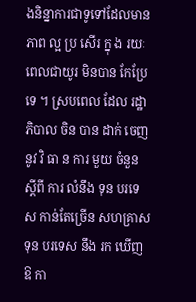ងនិន្នាការជាទូទៅដែលមានភាព ល្អ ប្រ សើរ ក្នុ ង រយៈពេលជាយូរ មិនបាន កែប្រែ ទេ ។ ស្របពេល ដែល រដ្ឋាភិបាល ចិន បាន ដាក់ ចេញ នូវ វិ ធា ន ការ មួយ ចំនួន ស្តីពី ការ លំនឹង ទុន បរទេស កាន់តែច្រើន សហគ្រាស ទុន បរទេស នឹង រក ឃើញ ឱ កា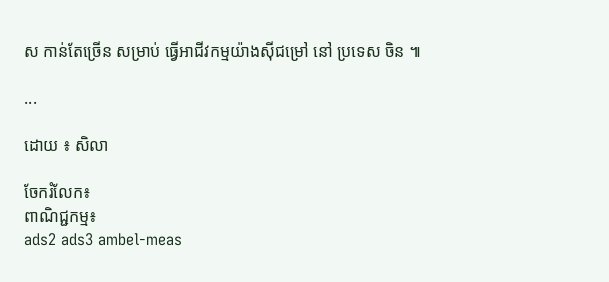ស កាន់តែច្រើន សម្រាប់ ធ្វើអាជីវកម្មយ៉ាងស៊ីជម្រៅ នៅ ប្រទេស ចិន ៕

...

ដោយ ៖ សិលា

ចែករំលែក៖
ពាណិជ្ជកម្ម៖
ads2 ads3 ambel-meas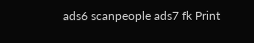ads6 scanpeople ads7 fk Print